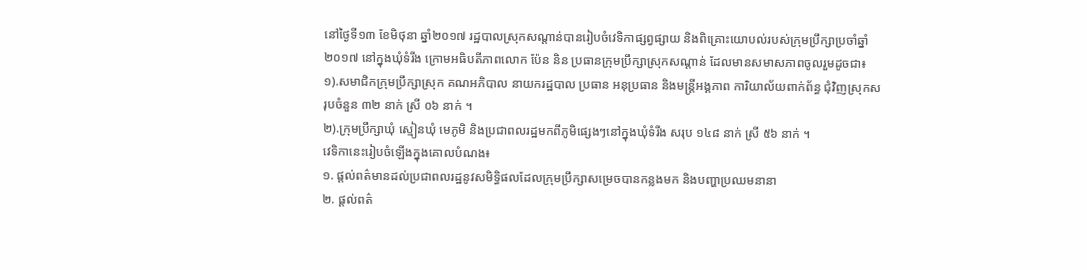នៅថ្ងៃទី១៣ ខែមិថុនា ឆ្នាំ២០១៧ រដ្ឋបាលស្រុកសណ្តាន់បានរៀបចំវេទិកាផ្សព្វផ្សាយ និងពិគ្រោះយោបល់របស់ក្រុមប្រឹក្សាប្រចាំឆ្នាំ២០១៧ នៅក្នុងឃុំទំរីង ក្រោមអធិបតីភាពលោក ប៉ែន និន ប្រធានក្រុមប្រឹក្សាស្រុកសណ្តាន់ ដែលមានសមាសភាពចូលរួមដូចជា៖
១).សមាជិកក្រុមប្រឹក្សាស្រុក គណអភិបាល នាយករដ្ឋបាល ប្រធាន អនុប្រធាន និងមន្រ្តីអង្គភាព ការិយាល័យពាក់ព័ន្ធ ជុំវិញស្រុកសរុបចំនួន ៣២ នាក់ ស្រី ០៦ នាក់ ។
២).ក្រុមប្រឹក្សាឃុំ ស្មៀនឃុំ មេភូមិ និងប្រជាពលរដ្ឋមកពីភូមិផ្សេងៗនៅក្នុងឃុំទំរីង សរុប ១៤៨ នាក់ ស្រី ៥៦ នាក់ ។
វេទិកានេះរៀបចំឡើងក្នុងគោលបំណង៖
១. ផ្ដល់ពត៌មានដល់ប្រជាពលរដ្ឋនូវសមិទ្ធិផលដែលក្រុមប្រឹក្សាសម្រេចបានកន្លងមក និងបញ្ហាប្រឈមនានា
២. ផ្ដល់ពត៌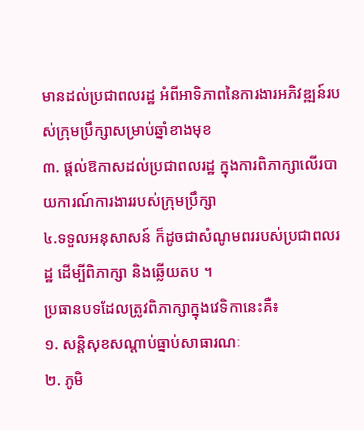មានដល់ប្រជាពលរដ្ឋ អំពីអាទិភាពនៃការងារអភិវឌ្ឍន៍របស់ក្រុមប្រឹក្សាសម្រាប់ឆ្នាំខាងមុខ
៣. ផ្ដល់ឱកាសដល់ប្រជាពលរដ្ឋ ក្នុងការពិភាក្សាលើរបាយការណ៍ការងាររបស់ក្រុមប្រឹក្សា
៤.ទទួលអនុសាសន៍ ក៏ដូចជាសំណូមពររបស់ប្រជាពលរដ្ឋ ដើម្បីពិភាក្សា និងឆ្លើយតប ។
ប្រធានបទដែលត្រូវពិភាក្សាក្នុងវេទិកានេះគឺ៖
១. សន្តិសុខសណ្តាប់ធ្នាប់សាធារណៈ
២. ភូមិ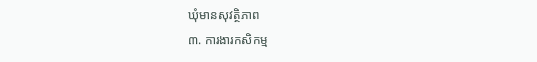ឃុំមានសុវត្ថិភាព
៣. ការងារកសិកម្ម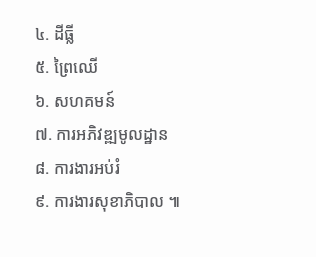៤. ដីធ្លី
៥. ព្រៃឈើ
៦. សហគមន៍
៧. ការអភិវឌ្ឍមូលដ្ឋាន
៨. ការងារអប់រំ
៩. ការងារសុខាភិបាល ៕